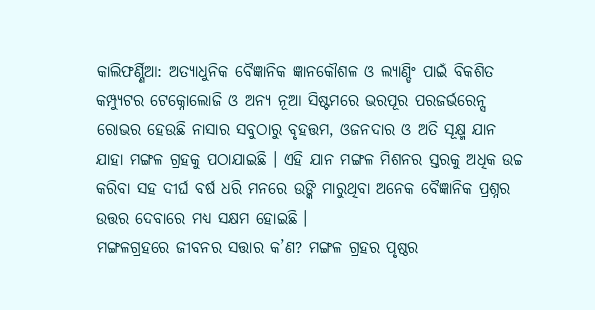କାଲିଫର୍ଣ୍ଣିଆ: ଅତ୍ୟାଧୁନିକ ବୈଜ୍ଞାନିକ ଜ୍ଞାନକୌଶଳ ଓ ଲ୍ୟାଣ୍ଡିଂ ପାଇଁ ବିକଶିତ କମ୍ପ୍ୟୁଟର ଟେକ୍ନୋଲୋଜି ଓ ଅନ୍ୟ ନୂଆ ସିଷ୍ଟମରେ ଭରପୂର ପରଜର୍ଭରେନ୍ସ ରୋଭର ହେଉଛି ନାସାର ସବୁଠାରୁ ବୃହତ୍ତମ, ଓଜନଦାର ଓ ଅତି ସୂକ୍ଷ୍ମ ଯାନ ଯାହା ମଙ୍ଗଳ ଗ୍ରହକୁ ପଠାଯାଇଛି । ଏହି ଯାନ ମଙ୍ଗଳ ମିଶନର ସ୍ତରକୁ ଅଧିକ ଉଚ୍ଚ କରିବା ସହ ଦୀର୍ଘ ବର୍ଷ ଧରି ମନରେ ଉଙ୍କି ମାରୁଥିବା ଅନେକ ବୈଜ୍ଞାନିକ ପ୍ରଶ୍ନର ଉତ୍ତର ଦେବାରେ ମଧ୍ୟ ସକ୍ଷମ ହୋଇଛି ।
ମଙ୍ଗଳଗ୍ରହରେ ଜୀବନର ସତ୍ତାର କ’ଣ? ମଙ୍ଗଳ ଗ୍ରହର ପୃଷ୍ଠର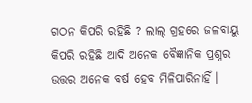ଗଠନ କିପରି ରହିଛି ? ଲାଲ୍ ଗ୍ରହରେ ଜଳବାୟୁ କିପରି ରହିଛି ଆଦି ଅନେକ ବୈଜ୍ଞାନିକ ପ୍ରଶ୍ନର ଉତ୍ତର ଅନେକ ବର୍ଷ ହେବ ମିଳିପାରିନାହିଁ ।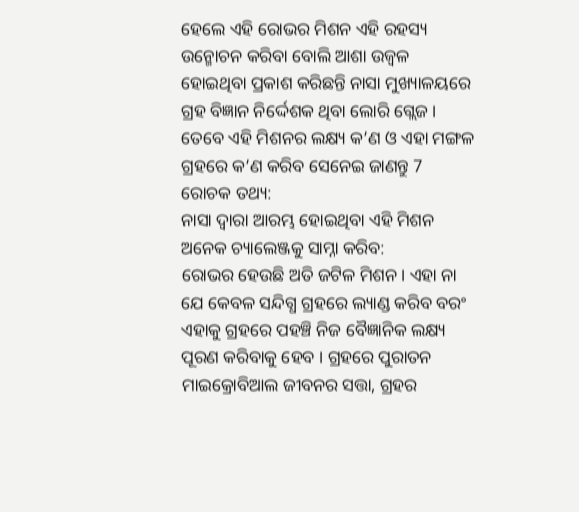ହେଲେ ଏହି ରୋଭର ମିଶନ ଏହି ରହସ୍ୟ ଉନ୍ମୋଚନ କରିବା ବୋଲି ଆଶା ଉଜ୍ବଳ ହୋଇଥିବା ପ୍ରକାଶ କରିଛନ୍ତି ନାସା ମୁଖ୍ୟାଳୟରେ ଗ୍ରହ ବିଜ୍ଞାନ ନିର୍ଦ୍ଦେଶକ ଥିବା ଲୋରି ଗ୍ଲେଜ ।
ତେବେ ଏହି ମିଶନର ଲକ୍ଷ୍ୟ କ’ଣ ଓ ଏହା ମଙ୍ଗଳ ଗ୍ରହରେ କ’ଣ କରିବ ସେନେଇ ଜାଣନ୍ତୁ 7 ରୋଚକ ତଥ୍ୟ:
ନାସା ଦ୍ବାରା ଆରମ୍ଭ ହୋଇଥିବା ଏହି ମିଶନ ଅନେକ ଚ୍ୟାଲେଞ୍ଜକୁ ସାମ୍ନା କରିବ:
ରୋଭର ହେଉଛି ଅତି ଜଟିଳ ମିଶନ। ଏହା ନା ଯେ କେବଳ ସନ୍ଦିଗ୍ଧ ଗ୍ରହରେ ଲ୍ୟାଣ୍ଡ କରିବ ବରଂ ଏହାକୁ ଗ୍ରହରେ ପହଞ୍ଚି ନିଜ ବୈଜ୍ଞାନିକ ଲକ୍ଷ୍ୟ ପୂରଣ କରିବାକୁ ହେବ । ଗ୍ରହରେ ପୁରାତନ ମାଇକ୍ରୋବିଆଲ ଜୀବନର ସତ୍ତା, ଗ୍ରହର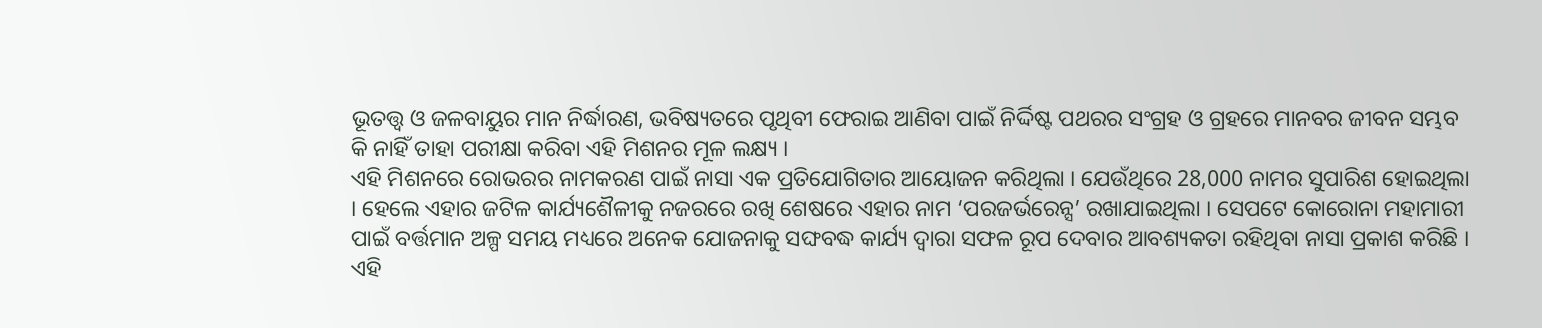ଭୂତତ୍ତ୍ବ ଓ ଜଳବାୟୁର ମାନ ନିର୍ଦ୍ଧାରଣ, ଭବିଷ୍ୟତରେ ପୃଥିବୀ ଫେରାଇ ଆଣିବା ପାଇଁ ନିର୍ଦ୍ଦିଷ୍ଟ ପଥରର ସଂଗ୍ରହ ଓ ଗ୍ରହରେ ମାନବର ଜୀବନ ସମ୍ଭବ କି ନାହିଁ ତାହା ପରୀକ୍ଷା କରିବା ଏହି ମିଶନର ମୂଳ ଲକ୍ଷ୍ୟ ।
ଏହି ମିଶନରେ ରୋଭରର ନାମକରଣ ପାଇଁ ନାସା ଏକ ପ୍ରତିଯୋଗିତାର ଆୟୋଜନ କରିଥିଲା । ଯେଉଁଥିରେ 28,000 ନାମର ସୁପାରିଶ ହୋଇଥିଲା । ହେଲେ ଏହାର ଜଟିଳ କାର୍ଯ୍ୟଶୈଳୀକୁ ନଜରରେ ରଖି ଶେଷରେ ଏହାର ନାମ ‘ପରଜର୍ଭରେନ୍ସ’ ରଖାଯାଇଥିଲା । ସେପଟେ କୋରୋନା ମହାମାରୀ ପାଇଁ ବର୍ତ୍ତମାନ ଅଳ୍ପ ସମୟ ମଧ୍ୟରେ ଅନେକ ଯୋଜନାକୁ ସଙ୍ଘବଦ୍ଧ କାର୍ଯ୍ୟ ଦ୍ବାରା ସଫଳ ରୂପ ଦେବାର ଆବଶ୍ୟକତା ରହିଥିବା ନାସା ପ୍ରକାଶ କରିଛି ।
ଏହି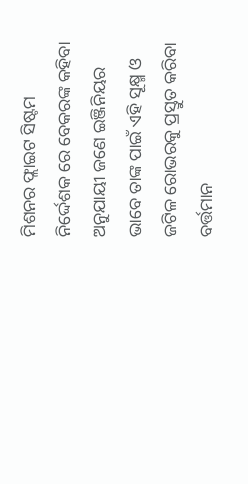ମିଶନର ଫ୍ଲାଇଟ ସିଷ୍ଟମ ନିର୍ଦ୍ଦେଶକ ରେ ବେକରଙ୍କ କହିବା ଅନୁଯାୟୀ ଜଣେ ଇଞ୍ଜିନିୟର ଭାବେ ତାଙ୍କ ପାଇଁ ଏହି ସୂକ୍ଷ୍ମ ଓ ଜଟିଳ ରୋଭରକୁ ପ୍ରସ୍ତୁତ କରିବା ବର୍ତ୍ତମାନ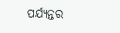ପର୍ଯ୍ୟନ୍ତର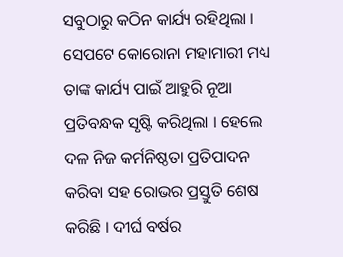ସବୁଠାରୁ କଠିନ କାର୍ଯ୍ୟ ରହିଥିଲା । ସେପଟେ କୋରୋନା ମହାମାରୀ ମଧ୍ୟ ତାଙ୍କ କାର୍ଯ୍ୟ ପାଇଁ ଆହୁରି ନୂଆ ପ୍ରତିବନ୍ଧକ ସୃଷ୍ଟି କରିଥିଲା । ହେଲେ ଦଳ ନିଜ କର୍ମନିଷ୍ଠତା ପ୍ରତିପାଦନ କରିବା ସହ ରୋଭର ପ୍ରସ୍ତୁତି ଶେଷ କରିଛି । ଦୀର୍ଘ ବର୍ଷର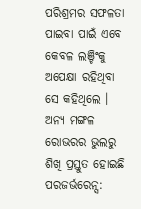ପରିଶ୍ରମର ସଫଳତା ପାଇବା ପାଇଁ ଏବେ କେବଳ ଲଞ୍ଚିଂକୁ ଅପେକ୍ଷା ରହିଥିବା ସେ କହିଥିଲେ ।
ଅନ୍ୟ ମଙ୍ଗଳ ରୋଭରର ଭୁଲରୁ ଶିଖି ପ୍ରସ୍ତୁତ ହୋଇଛି ପରଜର୍ଭରେନ୍ସ: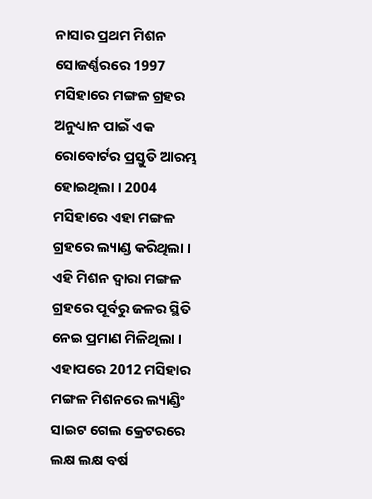ନାସାର ପ୍ରଥମ ମିଶନ ସୋଜର୍ଣ୍ଣରରେ 1997 ମସିହାରେ ମଙ୍ଗଳ ଗ୍ରହର ଅନୁଧ୍ୟାନ ପାଇଁ ଏକ ରୋବୋର୍ଟର ପ୍ରସ୍ତୁତି ଆରମ୍ଭ ହୋଇଥିଲା । 2004 ମସିହାରେ ଏହା ମଙ୍ଗଳ ଗ୍ରହରେ ଲ୍ୟାଣ୍ଡ କରିଥିଲା । ଏହି ମିଶନ ଦ୍ବାରା ମଙ୍ଗଳ ଗ୍ରହରେ ପୂର୍ବରୁ ଜଳର ସ୍ଥିତି ନେଇ ପ୍ରମାଣ ମିଳିଥିଲା ।
ଏହାପରେ 2012 ମସିହାର ମଙ୍ଗଳ ମିଶନରେ ଲ୍ୟାଣ୍ଡିଂ ସାଇଟ ଗେଲ କ୍ରେଟରରେ ଲକ୍ଷ ଲକ୍ଷ ବର୍ଷ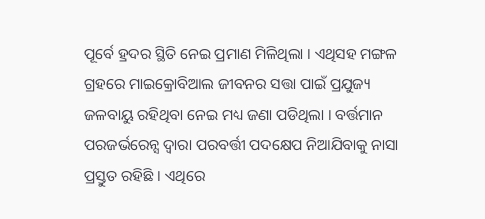ପୂର୍ବେ ହ୍ରଦର ସ୍ଥିତି ନେଇ ପ୍ରମାଣ ମିଳିଥିଲା । ଏଥିସହ ମଙ୍ଗଳ ଗ୍ରହରେ ମାଇକ୍ରୋବିଆଲ ଜୀବନର ସତ୍ତା ପାଇଁ ପ୍ରଯୁଜ୍ୟ ଜଳବାୟୁ ରହିଥିବା ନେଇ ମଧ୍ୟ ଜଣା ପଡିଥିଲା । ବର୍ତ୍ତମାନ ପରଜର୍ଭରେନ୍ସ ଦ୍ବାରା ପରବର୍ତ୍ତୀ ପଦକ୍ଷେପ ନିଆଯିବାକୁ ନାସା ପ୍ରସ୍ତୁତ ରହିଛି । ଏଥିରେ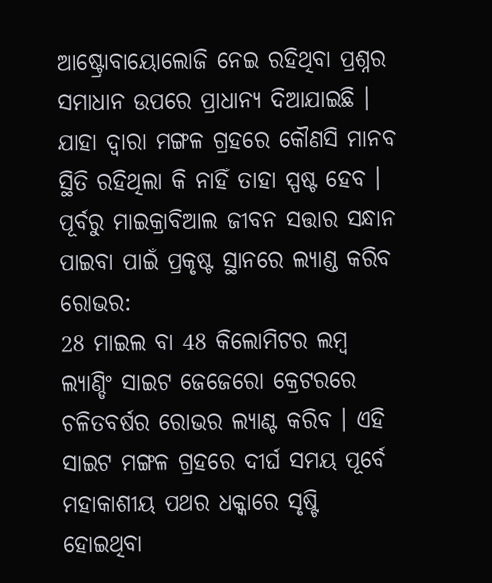ଆଷ୍ଟ୍ରୋବାୟୋଲୋଜି ନେଇ ରହିଥିବା ପ୍ରଶ୍ନର ସମାଧାନ ଉପରେ ପ୍ରାଧାନ୍ୟ ଦିଆଯାଇଛି । ଯାହା ଦ୍ବାରା ମଙ୍ଗଳ ଗ୍ରହରେ କୌଣସି ମାନବ ସ୍ଥିତି ରହିଥିଲା କି ନାହିଁ ତାହା ସ୍ପଷ୍ଟ ହେବ ।
ପୂର୍ବରୁ ମାଇକ୍ରାବିଆଲ ଜୀବନ ସତ୍ତାର ସନ୍ଧାନ ପାଇବା ପାଇଁ ପ୍ରକୃଷ୍ଟ ସ୍ଥାନରେ ଲ୍ୟାଣ୍ଡ କରିବ ରୋଭର:
28 ମାଇଲ ବା 48 କିଲୋମିଟର ଲମ୍ବ ଲ୍ୟାଣ୍ଡିଂ ସାଇଟ ଜେଜେରୋ କ୍ରେଟରରେ ଚଳିତବର୍ଷର ରୋଭର ଲ୍ୟାଣ୍ଟ କରିବ । ଏହି ସାଇଟ ମଙ୍ଗଳ ଗ୍ରହରେ ଦୀର୍ଘ ସମୟ ପୂର୍ବେ ମହାକାଶୀୟ ପଥର ଧକ୍କାରେ ସୃଷ୍ଟି ହୋଇଥିବା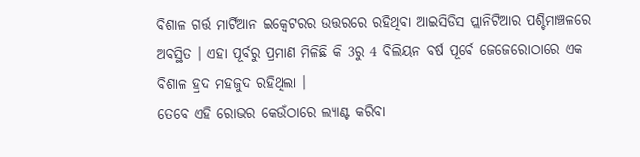ବିଶାଳ ଗର୍ତ୍ତ ମାର୍ଟିଆନ ଇକ୍ବେଟରର ଉତ୍ତରରେ ରହିଥିବା ଆଇସିଡିସ ପ୍ଲାନିଟିଆର ପଶ୍ଚିମାଞ୍ଚଳରେ ଅବସ୍ଥିତ । ଏହା ପୂର୍ବରୁ ପ୍ରମାଣ ମିଳିଛି କି 3ରୁ 4 ବିଲିୟନ ବର୍ଷ ପୂର୍ବେ ଜେଜେରୋଠାରେ ଏକ ବିଶାଳ ହ୍ରଦ ମହଜୁଦ ରହିଥିଲା ।
ତେବେ ଏହି ରୋଭର କେଉଁଠାରେ ଲ୍ୟାଣ୍ଟ କରିବା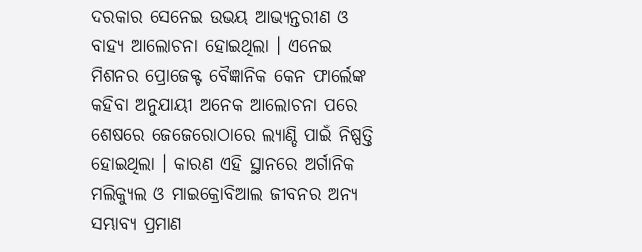ଦରକାର ସେନେଇ ଉଭୟ ଆଭ୍ୟନ୍ତରୀଣ ଓ ବାହ୍ୟ ଆଲୋଚନା ହୋଇଥିଲା । ଏନେଇ ମିଶନର ପ୍ରୋଜେକ୍ଟ ବୈଜ୍ଞାନିକ କେନ ଫାର୍ଲେଙ୍କ କହିବା ଅନୁଯାୟୀ ଅନେକ ଆଲୋଚନା ପରେ ଶେଷରେ ଜେଜେରୋଠାରେ ଲ୍ୟାଣ୍ଡି ପାଇଁ ନିଷ୍ପତ୍ତି ହୋଇଥିଲା । କାରଣ ଏହି ସ୍ଥାନରେ ଅର୍ଗାନିକ ମଲିକ୍ୟୁଲ ଓ ମାଇକ୍ରୋବିଆଲ ଜୀବନର ଅନ୍ୟ ସମ୍ଭାବ୍ୟ ପ୍ରମାଣ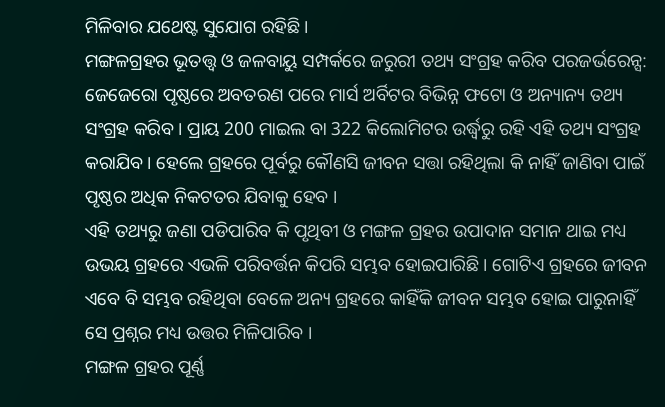ମିଳିବାର ଯଥେଷ୍ଟ ସୁଯୋଗ ରହିଛି ।
ମଙ୍ଗଳଗ୍ରହର ଭୂତତ୍ତ୍ବ ଓ ଜଳବାୟୁ ସମ୍ପର୍କରେ ଜରୁରୀ ତଥ୍ୟ ସଂଗ୍ରହ କରିବ ପରଜର୍ଭରେନ୍ସ:
ଜେଜେରୋ ପୃଷ୍ଠରେ ଅବତରଣ ପରେ ମାର୍ସ ଅର୍ବିଟର ବିଭିନ୍ନ ଫଟୋ ଓ ଅନ୍ୟାନ୍ୟ ତଥ୍ୟ ସଂଗ୍ରହ କରିବ । ପ୍ରାୟ 200 ମାଇଲ ବା 322 କିଲୋମିଟର ଉର୍ଦ୍ଧ୍ବରୁ ରହି ଏହି ତଥ୍ୟ ସଂଗ୍ରହ କରାଯିବ । ହେଲେ ଗ୍ରହରେ ପୂର୍ବରୁ କୌଣସି ଜୀବନ ସତ୍ତା ରହିଥିଲା କି ନାହିଁ ଜାଣିବା ପାଇଁ ପୃଷ୍ଠର ଅଧିକ ନିକଟତର ଯିବାକୁ ହେବ ।
ଏହି ତଥ୍ୟରୁ ଜଣା ପଡିପାରିବ କି ପୃଥିବୀ ଓ ମଙ୍ଗଳ ଗ୍ରହର ଉପାଦାନ ସମାନ ଥାଇ ମଧ୍ୟ ଉଭୟ ଗ୍ରହରେ ଏଭଳି ପରିବର୍ତ୍ତନ କିପରି ସମ୍ଭବ ହୋଇପାରିଛି । ଗୋଟିଏ ଗ୍ରହରେ ଜୀବନ ଏବେ ବି ସମ୍ଭବ ରହିଥିବା ବେଳେ ଅନ୍ୟ ଗ୍ରହରେ କାହିଁକି ଜୀବନ ସମ୍ଭବ ହୋଇ ପାରୁନାହିଁ ସେ ପ୍ରଶ୍ନର ମଧ୍ୟ ଉତ୍ତର ମିଳିପାରିବ ।
ମଙ୍ଗଳ ଗ୍ରହର ପୂର୍ଣ୍ଣ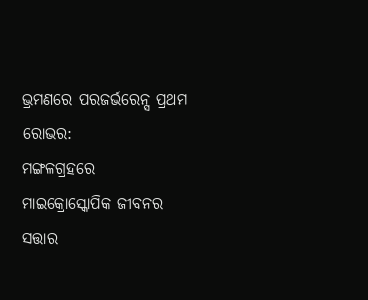ଭ୍ରମଣରେ ପରଜର୍ଭରେନ୍ସ ପ୍ରଥମ ରୋଭର:
ମଙ୍ଗଳଗ୍ରହରେ ମାଇକ୍ରୋସ୍କୋପିକ ଜୀବନର ସତ୍ତାର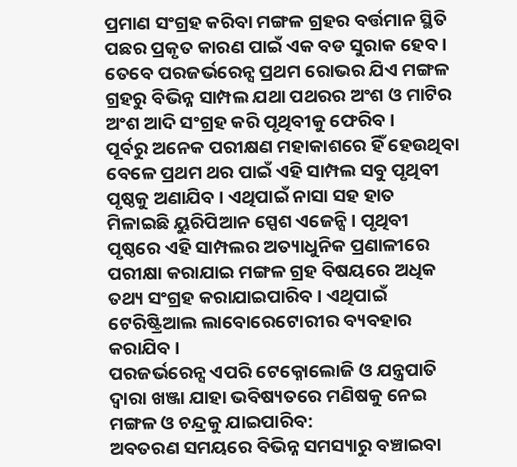ପ୍ରମାଣ ସଂଗ୍ରହ କରିବା ମଙ୍ଗଳ ଗ୍ରହର ବର୍ତ୍ତମାନ ସ୍ଥିତି ପଛର ପ୍ରକୃତ କାରଣ ପାଇଁ ଏକ ବଡ ସୁରାକ ହେବ । ତେବେ ପରଜର୍ଭରେନ୍ସ ପ୍ରଥମ ରୋଭର ଯିଏ ମଙ୍ଗଳ ଗ୍ରହରୁ ବିଭିନ୍ନ ସାମ୍ପଲ ଯଥା ପଥରର ଅଂଶ ଓ ମାଟିର ଅଂଶ ଆଦି ସଂଗ୍ରହ କରି ପୃଥିବୀକୁ ଫେରିବ ।
ପୂର୍ବରୁ ଅନେକ ପରୀକ୍ଷଣ ମହାକାଶରେ ହିଁ ହେଉଥିବା ବେଳେ ପ୍ରଥମ ଥର ପାଇଁ ଏହି ସାମ୍ପଲ ସବୁ ପୃଥିବୀ ପୃଷ୍ଠକୁ ଅଣାଯିବ । ଏଥିପାଇଁ ନାସା ସହ ହାତ ମିଳାଇଛି ୟୁରିପିଆନ ସ୍ପେଶ ଏଜେନ୍ସି । ପୃଥିବୀ ପୃଷ୍ଠରେ ଏହି ସାମ୍ପଲର ଅତ୍ୟାଧୁନିକ ପ୍ରଣାଳୀରେ ପରୀକ୍ଷା କରାଯାଇ ମଙ୍ଗଳ ଗ୍ରହ ବିଷୟରେ ଅଧିକ ତଥ୍ୟ ସଂଗ୍ରହ କରାଯାଇପାରିବ । ଏଥିପାଇଁ ଟେରିଷ୍ଟ୍ରିଆଲ ଲାବୋରେଟୋରୀର ବ୍ୟବହାର କରାଯିବ ।
ପରଜର୍ଭରେନ୍ସ ଏପରି ଟେକ୍ନୋଲୋଜି ଓ ଯନ୍ତ୍ରପାତି ଦ୍ବାରା ଖଞ୍ଜା ଯାହା ଭବିଷ୍ୟତରେ ମଣିଷକୁ ନେଇ ମଙ୍ଗଳ ଓ ଚନ୍ଦ୍ରକୁ ଯାଇପାରିବ:
ଅବତରଣ ସମୟରେ ବିଭିନ୍ନ ସମସ୍ୟାରୁ ବଞ୍ଚାଇବା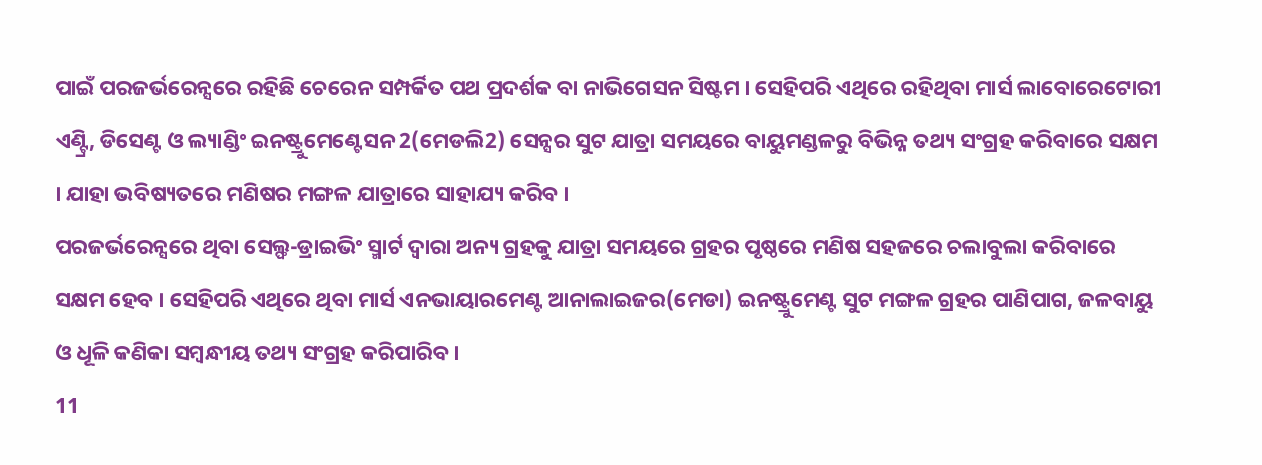ପାଇଁ ପରଜର୍ଭରେନ୍ସରେ ରହିଛି ଚେରେନ ସମ୍ପର୍କିତ ପଥ ପ୍ରଦର୍ଶକ ବା ନାଭିଗେସନ ସିଷ୍ଟମ । ସେହିପରି ଏଥିରେ ରହିଥିବା ମାର୍ସ ଲାବୋରେଟୋରୀ ଏଣ୍ଟ୍ରି, ଡିସେଣ୍ଟ ଓ ଲ୍ୟାଣ୍ଡିଂ ଇନଷ୍ଟ୍ରୁମେଣ୍ଟେସନ 2(ମେଡଲି2) ସେନ୍ସର ସୁଟ ଯାତ୍ରା ସମୟରେ ବାୟୁମଣ୍ଡଳରୁ ବିଭିନ୍ନ ତଥ୍ୟ ସଂଗ୍ରହ କରିବାରେ ସକ୍ଷମ । ଯାହା ଭବିଷ୍ୟତରେ ମଣିଷର ମଙ୍ଗଳ ଯାତ୍ରାରେ ସାହାଯ୍ୟ କରିବ ।
ପରଜର୍ଭରେନ୍ସରେ ଥିବା ସେଲ୍ଫ-ଡ୍ରାଇଭିଂ ସ୍ମାର୍ଟ ଦ୍ବାରା ଅନ୍ୟ ଗ୍ରହକୁ ଯାତ୍ରା ସମୟରେ ଗ୍ରହର ପୃଷ୍ଠରେ ମଣିଷ ସହଜରେ ଚଲାବୁଲା କରିବାରେ ସକ୍ଷମ ହେବ । ସେହିପରି ଏଥିରେ ଥିବା ମାର୍ସ ଏନଭାୟାରମେଣ୍ଟ ଆନାଲାଇଜର(ମେଡା) ଇନଷ୍ଟ୍ରୁମେଣ୍ଟ ସୁଟ ମଙ୍ଗଳ ଗ୍ରହର ପାଣିପାଗ, ଜଳବାୟୁ ଓ ଧୂଳି କଣିକା ସମ୍ବନ୍ଧୀୟ ତଥ୍ୟ ସଂଗ୍ରହ କରିପାରିବ ।
11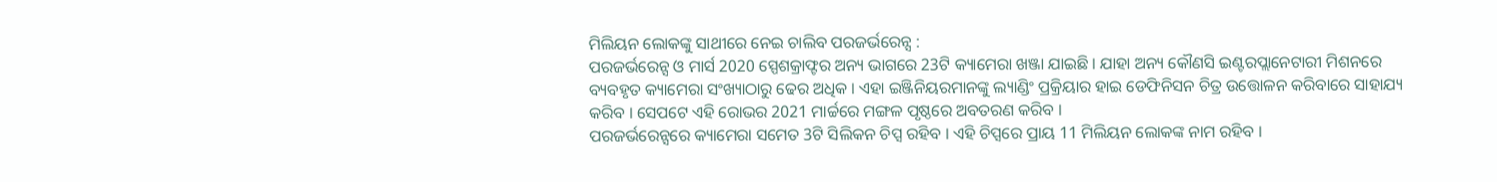ମିଲିୟନ ଲୋକଙ୍କୁ ସାଥୀରେ ନେଇ ଚାଲିବ ପରଜର୍ଭରେନ୍ସ :
ପରଜର୍ଭରେନ୍ସ ଓ ମାର୍ସ 2020 ସ୍ପେଶକ୍ରାଫ୍ଟର ଅନ୍ୟ ଭାଗରେ 23ଟି କ୍ୟାମେରା ଖଞ୍ଜା ଯାଇଛି । ଯାହା ଅନ୍ୟ କୌଣସି ଇଣ୍ଟରପ୍ଲାନେଟାରୀ ମିଶନରେ ବ୍ୟବହୃତ କ୍ୟାମେରା ସଂଖ୍ୟାଠାରୁ ଢେର ଅଧିକ । ଏହା ଇଞ୍ଜିନିୟରମାନଙ୍କୁ ଲ୍ୟାଣ୍ଡିଂ ପ୍ରକ୍ରିୟାର ହାଇ ଡେଫିନିସନ ଚିତ୍ର ଉତ୍ତୋଳନ କରିବାରେ ସାହାଯ୍ୟ କରିବ । ସେପଟେ ଏହି ରୋଭର 2021 ମାର୍ଚ୍ଚରେ ମଙ୍ଗଳ ପୃଷ୍ଠରେ ଅବତରଣ କରିବ ।
ପରଜର୍ଭରେନ୍ସରେ କ୍ୟାମେରା ସମେତ 3ଟି ସିଲିକନ ଚିପ୍ସ ରହିବ । ଏହି ଚିପ୍ସରେ ପ୍ରାୟ 11 ମିଲିୟନ ଲୋକଙ୍କ ନାମ ରହିବ ।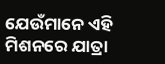ଯେଉଁମାନେ ଏହି ମିଶନରେ ଯାତ୍ରା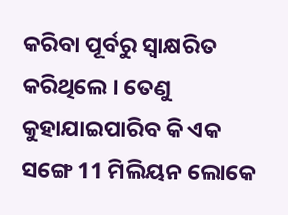କରିବା ପୂର୍ବରୁ ସ୍ବାକ୍ଷରିତ କରିଥିଲେ । ତେଣୁ କୁହାଯାଇପାରିବ କି ଏକ ସଙ୍ଗେ 11 ମିଲିୟନ ଲୋକେ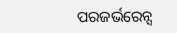ପରଜର୍ଭରେନ୍ସ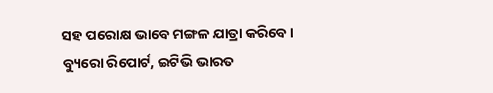ସହ ପରୋକ୍ଷ ଭାବେ ମଙ୍ଗଳ ଯାତ୍ରା କରିବେ ।
ବ୍ୟୁରୋ ରିପୋର୍ଟ, ଇଟିଭି ଭାରତ